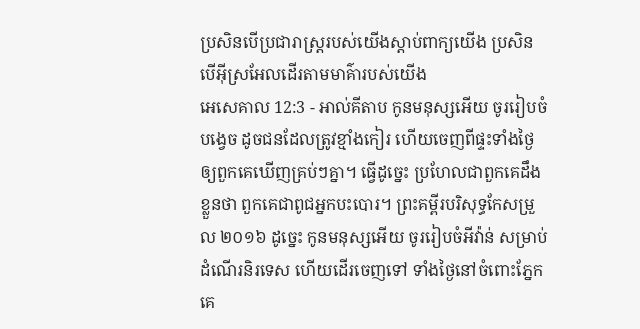ប្រសិនបើប្រជារាស្ត្ររបស់យើងស្ដាប់ពាក្យយើង ប្រសិនបើអ៊ីស្រអែលដើរតាមមាគ៌ារបស់យើង
អេសេគាល 12:3 - អាល់គីតាប កូនមនុស្សអើយ ចូររៀបចំបង្វេច ដូចជនដែលត្រូវខ្មាំងកៀរ ហើយចេញពីផ្ទះទាំងថ្ងៃឲ្យពួកគេឃើញគ្រប់ៗគ្នា។ ធ្វើដូច្នេះ ប្រហែលជាពួកគេដឹងខ្លួនថា ពួកគេជាពូជអ្នកបះបោរ។ ព្រះគម្ពីរបរិសុទ្ធកែសម្រួល ២០១៦ ដូច្នេះ កូនមនុស្សអើយ ចូររៀបចំអីវ៉ាន់ សម្រាប់ដំណើរនិរទេស ហើយដើរចេញទៅ ទាំងថ្ងៃនៅចំពោះភ្នែកគេ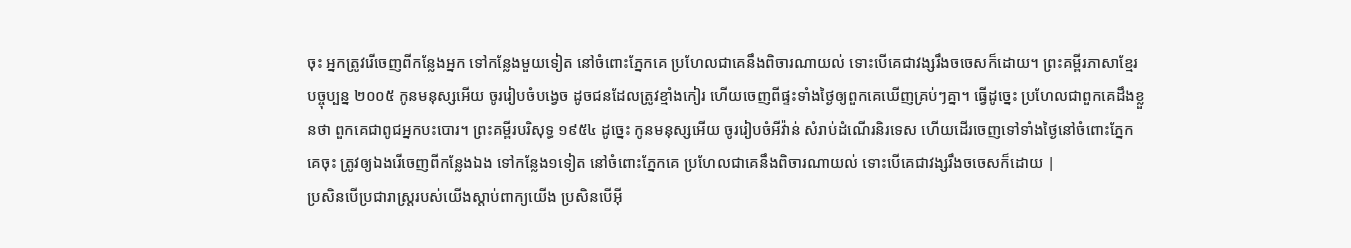ចុះ អ្នកត្រូវរើចេញពីកន្លែងអ្នក ទៅកន្លែងមួយទៀត នៅចំពោះភ្នែកគេ ប្រហែលជាគេនឹងពិចារណាយល់ ទោះបើគេជាវង្សរឹងចចេសក៏ដោយ។ ព្រះគម្ពីរភាសាខ្មែរបច្ចុប្បន្ន ២០០៥ កូនមនុស្សអើយ ចូររៀបចំបង្វេច ដូចជនដែលត្រូវខ្មាំងកៀរ ហើយចេញពីផ្ទះទាំងថ្ងៃឲ្យពួកគេឃើញគ្រប់ៗគ្នា។ ធ្វើដូច្នេះ ប្រហែលជាពួកគេដឹងខ្លួនថា ពួកគេជាពូជអ្នកបះបោរ។ ព្រះគម្ពីរបរិសុទ្ធ ១៩៥៤ ដូច្នេះ កូនមនុស្សអើយ ចូររៀបចំអីវ៉ាន់ សំរាប់ដំណើរនិរទេស ហើយដើរចេញទៅទាំងថ្ងៃនៅចំពោះភ្នែកគេចុះ ត្រូវឲ្យឯងរើចេញពីកន្លែងឯង ទៅកន្លែង១ទៀត នៅចំពោះភ្នែកគេ ប្រហែលជាគេនឹងពិចារណាយល់ ទោះបើគេជាវង្សរឹងចចេសក៏ដោយ |
ប្រសិនបើប្រជារាស្ត្ររបស់យើងស្ដាប់ពាក្យយើង ប្រសិនបើអ៊ី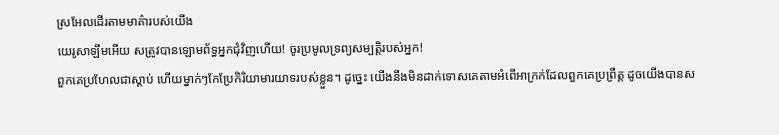ស្រអែលដើរតាមមាគ៌ារបស់យើង
យេរូសាឡឹមអើយ សត្រូវបានឡោមព័ទ្ធអ្នកជុំវិញហើយ! ចូរប្រមូលទ្រព្យសម្បត្តិរបស់អ្នក!
ពួកគេប្រហែលជាស្ដាប់ ហើយម្នាក់ៗកែប្រែកិរិយាមារយាទរបស់ខ្លួន។ ដូច្នេះ យើងនឹងមិនដាក់ទោសគេតាមអំពើអាក្រក់ដែលពួកគេប្រព្រឹត្ត ដូចយើងបានស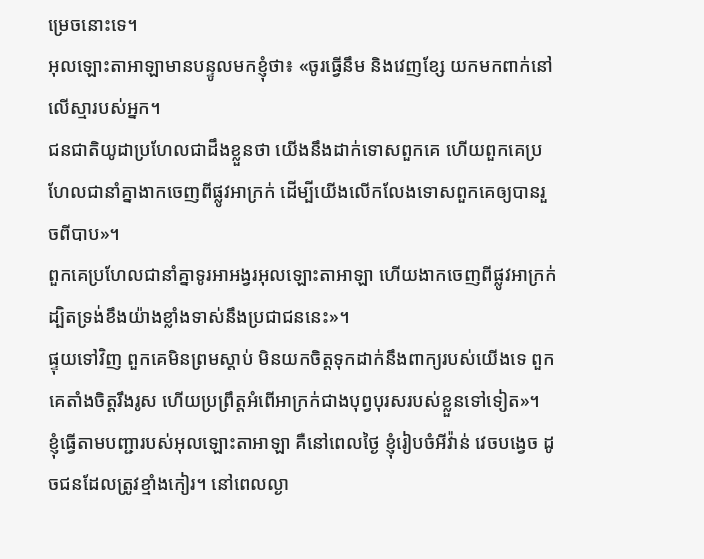ម្រេចនោះទេ។
អុលឡោះតាអាឡាមានបន្ទូលមកខ្ញុំថា៖ «ចូរធ្វើនឹម និងវេញខ្សែ យកមកពាក់នៅលើស្មារបស់អ្នក។
ជនជាតិយូដាប្រហែលជាដឹងខ្លួនថា យើងនឹងដាក់ទោសពួកគេ ហើយពួកគេប្រហែលជានាំគ្នាងាកចេញពីផ្លូវអាក្រក់ ដើម្បីយើងលើកលែងទោសពួកគេឲ្យបានរួចពីបាប»។
ពួកគេប្រហែលជានាំគ្នាទូរអាអង្វរអុលឡោះតាអាឡា ហើយងាកចេញពីផ្លូវអាក្រក់ ដ្បិតទ្រង់ខឹងយ៉ាងខ្លាំងទាស់នឹងប្រជាជននេះ»។
ផ្ទុយទៅវិញ ពួកគេមិនព្រមស្ដាប់ មិនយកចិត្តទុកដាក់នឹងពាក្យរបស់យើងទេ ពួកគេតាំងចិត្តរឹងរូស ហើយប្រព្រឹត្តអំពើអាក្រក់ជាងបុព្វបុរសរបស់ខ្លួនទៅទៀត»។
ខ្ញុំធ្វើតាមបញ្ជារបស់អុលឡោះតាអាឡា គឺនៅពេលថ្ងៃ ខ្ញុំរៀបចំអីវ៉ាន់ វេចបង្វេច ដូចជនដែលត្រូវខ្មាំងកៀរ។ នៅពេលល្ងា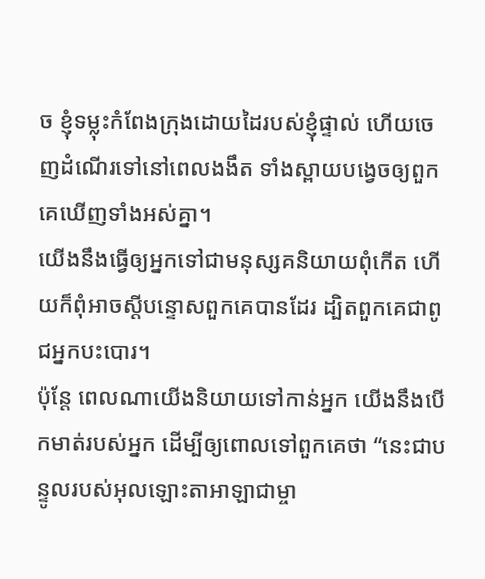ច ខ្ញុំទម្លុះកំពែងក្រុងដោយដៃរបស់ខ្ញុំផ្ទាល់ ហើយចេញដំណើរទៅនៅពេលងងឹត ទាំងស្ពាយបង្វេចឲ្យពួកគេឃើញទាំងអស់គ្នា។
យើងនឹងធ្វើឲ្យអ្នកទៅជាមនុស្សគនិយាយពុំកើត ហើយក៏ពុំអាចស្ដីបន្ទោសពួកគេបានដែរ ដ្បិតពួកគេជាពូជអ្នកបះបោរ។
ប៉ុន្តែ ពេលណាយើងនិយាយទៅកាន់អ្នក យើងនឹងបើកមាត់របស់អ្នក ដើម្បីឲ្យពោលទៅពួកគេថា “នេះជាបន្ទូលរបស់អុលឡោះតាអាឡាជាម្ចា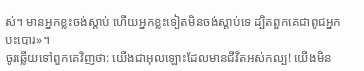ស់។ មានអ្នកខ្លះចង់ស្ដាប់ ហើយអ្នកខ្លះទៀតមិនចង់ស្ដាប់ទេ ដ្បិតពួកគេជាពូជអ្នកបះបោរ»។
ចូរឆ្លើយទៅពួកគេវិញថា: យើងជាអុលឡោះដែលមានជីវិតអស់កល្ប! យើងមិន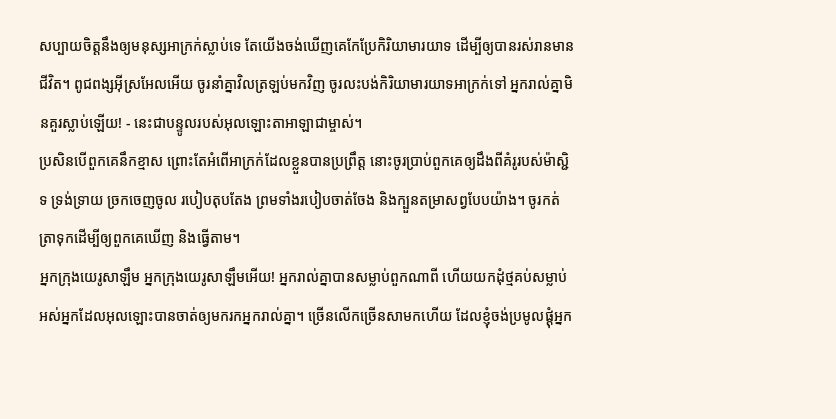សប្បាយចិត្តនឹងឲ្យមនុស្សអាក្រក់ស្លាប់ទេ តែយើងចង់ឃើញគេកែប្រែកិរិយាមារយាទ ដើម្បីឲ្យបានរស់រានមានជីវិត។ ពូជពង្សអ៊ីស្រអែលអើយ ចូរនាំគ្នាវិលត្រឡប់មកវិញ ចូរលះបង់កិរិយាមារយាទអាក្រក់ទៅ អ្នករាល់គ្នាមិនគួរស្លាប់ឡើយ! - នេះជាបន្ទូលរបស់អុលឡោះតាអាឡាជាម្ចាស់។
ប្រសិនបើពួកគេនឹកខ្មាស ព្រោះតែអំពើអាក្រក់ដែលខ្លួនបានប្រព្រឹត្ត នោះចូរប្រាប់ពួកគេឲ្យដឹងពីគំរូរបស់ម៉ាស្ជិទ ទ្រង់ទ្រាយ ច្រកចេញចូល របៀបតុបតែង ព្រមទាំងរបៀបចាត់ចែង និងក្បួនតម្រាសព្វបែបយ៉ាង។ ចូរកត់ត្រាទុកដើម្បីឲ្យពួកគេឃើញ និងធ្វើតាម។
អ្នកក្រុងយេរូសាឡឹម អ្នកក្រុងយេរូសាឡឹមអើយ! អ្នករាល់គ្នាបានសម្លាប់ពួកណាពី ហើយយកដុំថ្មគប់សម្លាប់អស់អ្នកដែលអុលឡោះបានចាត់ឲ្យមករកអ្នករាល់គ្នា។ ច្រើនលើកច្រើនសាមកហើយ ដែលខ្ញុំចង់ប្រមូលផ្ដុំអ្នក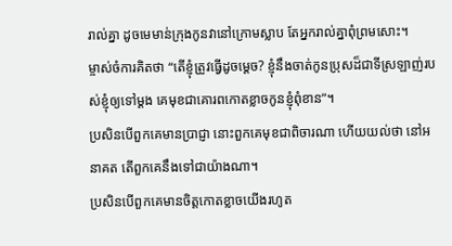រាល់គ្នា ដូចមេមាន់ក្រុងកូនវានៅក្រោមស្លាប តែអ្នករាល់គ្នាពុំព្រមសោះ។
ម្ចាស់ចំការគិតថា “តើខ្ញុំត្រូវធ្វើដូចម្ដេច? ខ្ញុំនឹងចាត់កូនប្រុសដ៏ជាទីស្រឡាញ់របស់ខ្ញុំឲ្យទៅម្ដង គេមុខជាគោរពកោតខ្លាចកូនខ្ញុំពុំខាន”។
ប្រសិនបើពួកគេមានប្រាជ្ញា នោះពួកគេមុខជាពិចារណា ហើយយល់ថា នៅអនាគត តើពួកគេនឹងទៅជាយ៉ាងណា។
ប្រសិនបើពួកគេមានចិត្តកោតខ្លាចយើងរហូត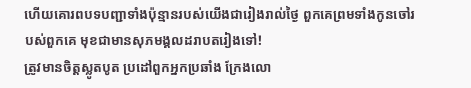ហើយគោរពបទបញ្ជាទាំងប៉ុន្មានរបស់យើងជារៀងរាល់ថ្ងៃ ពួកគេព្រមទាំងកូនចៅរបស់ពួកគេ មុខជាមានសុភមង្គលដរាបតរៀងទៅ!
ត្រូវមានចិត្ដស្លូតបូត ប្រដៅពួកអ្នកប្រឆាំង ក្រែងលោ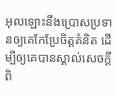អុលឡោះនឹងប្រោសប្រទានឲ្យគេកែប្រែចិត្ដគំនិត ដើម្បីឲ្យគេបានស្គាល់សេចក្ដីពិ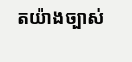តយ៉ាងច្បាស់